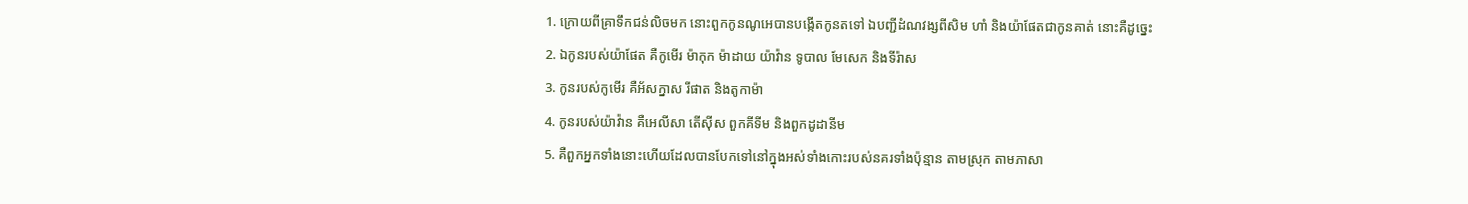1. ក្រោយពីគ្រាទឹកជន់លិចមក នោះពួកកូនណូអេបានបង្កើតកូនតទៅ ឯបញ្ជីដំណវង្សពីសិម ហាំ និងយ៉ាផែតជាកូនគាត់ នោះគឺដូច្នេះ
2. ឯកូនរបស់យ៉ាផែត គឺកូមើរ ម៉ាកុក ម៉ាដាយ យ៉ាវ៉ាន ទូបាល មែសេក និងទីរ៉ាស
3. កូនរបស់កូមើរ គឺអ័សក្នាស រីផាត និងតូកាម៉ា
4. កូនរបស់យ៉ាវ៉ាន គឺអេលីសា តើស៊ីស ពួកគីទីម និងពួកដូដានីម
5. គឺពួកអ្នកទាំងនោះហើយដែលបានបែកទៅនៅក្នុងអស់ទាំងកោះរបស់នគរទាំងប៉ុន្មាន តាមស្រុក តាមភាសា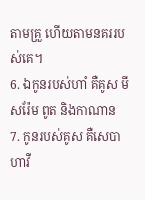តាមគ្រួ ហើយតាមនគររបស់គេ។
6. ឯកូនរបស់ហាំ គឺគូស មីសរ៉ែម ពូត និងកាណាន
7. កូនរបស់គូស គឺសេបា ហាវី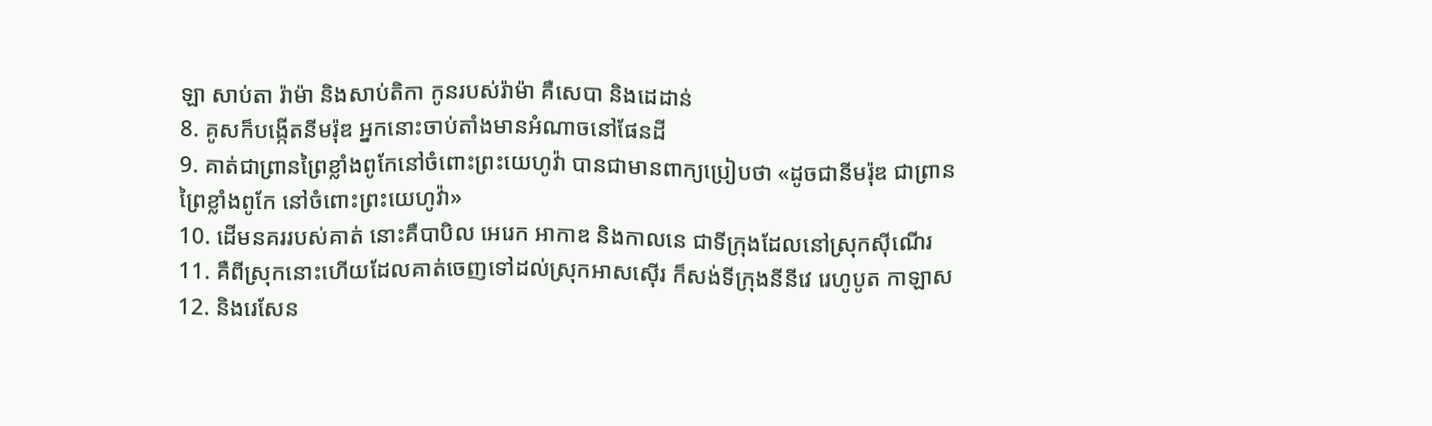ឡា សាប់តា រ៉ាម៉ា និងសាប់តិកា កូនរបស់រ៉ាម៉ា គឺសេបា និងដេដាន់
8. គូសក៏បង្កើតនីមរ៉ុឌ អ្នកនោះចាប់តាំងមានអំណាចនៅផែនដី
9. គាត់ជាព្រានព្រៃខ្លាំងពូកែនៅចំពោះព្រះយេហូវ៉ា បានជាមានពាក្យប្រៀបថា «ដូចជានីមរ៉ុឌ ជាព្រានព្រៃខ្លាំងពូកែ នៅចំពោះព្រះយេហូវ៉ា»
10. ដើមនគររបស់គាត់ នោះគឺបាបិល អេរេក អាកាឌ និងកាលនេ ជាទីក្រុងដែលនៅស្រុកស៊ីណើរ
11. គឺពីស្រុកនោះហើយដែលគាត់ចេញទៅដល់ស្រុកអាសស៊ើរ ក៏សង់ទីក្រុងនីនីវេ រេហូបូត កាឡាស
12. និងរេសែន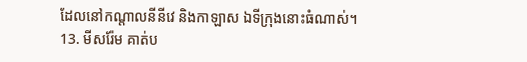ដែលនៅកណ្តាលនីនីវេ និងកាឡាស ឯទីក្រុងនោះធំណាស់។
13. មីសរ៉ែម គាត់ប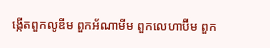ង្កើតពួកលូឌីម ពួកអ័ណាមីម ពួកលេហាប៊ីម ពួក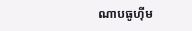ណាបធូហ៊ីម